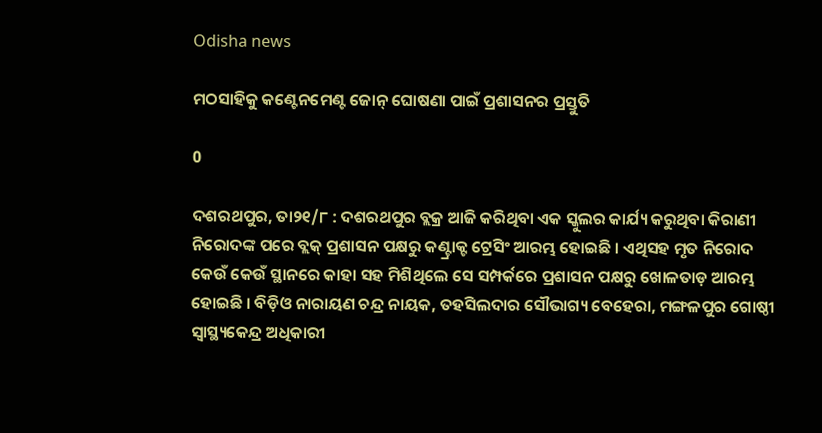Odisha news

ମଠସାହିକୁ କଣ୍ଟେନମେଣ୍ଟ ଜୋନ୍ ଘୋଷଣା ପାଇଁ ପ୍ରଶାସନର ପ୍ରସ୍ତୁତି

0

ଦଶରଥପୁର, ତା୨୧/୮ : ଦଶରଥପୁର ବ୍ଲକ୍ର ଆଜି କରିଥିବା ଏକ ସ୍କୁଲର କାର୍ଯ୍ୟ କରୁଥିବା କିରାଣୀ ନିରୋଦଙ୍କ ପରେ ବ୍ଲକ୍ ପ୍ରଶାସନ ପକ୍ଷରୁ କଣ୍ଟ୍ରାକ୍ଟ ଟ୍ରେସିଂ ଆରମ୍ଭ ହୋଇଛି । ଏଥିସହ ମୃତ ନିରୋଦ କେଉଁ କେଉଁ ସ୍ଥାନରେ କାହା ସହ ମିଶିଥିଲେ ସେ ସମ୍ପର୍କରେ ପ୍ରଶାସନ ପକ୍ଷରୁ ଖୋଳତାଡ଼ ଆରମ୍ଭ ହୋଇଛି । ବିଡ଼ିଓ ନାରାୟଣ ଚନ୍ଦ୍ର ନାୟକ, ତହସିଲଦାର ସୌଭାଗ୍ୟ ବେହେରା, ମଙ୍ଗଳପୁର ଗୋଷ୍ଠୀ ସ୍ୱାସ୍ଥ୍ୟକେନ୍ଦ୍ର ଅଧିକାରୀ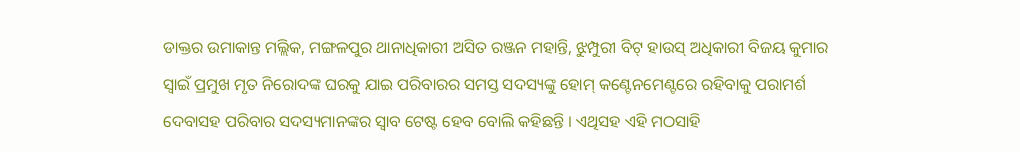ଡାକ୍ତର ଉମାକାନ୍ତ ମଲ୍ଲିକ, ମଙ୍ଗଳପୁର ଥାନାଧିକାରୀ ଅସିତ ରଞ୍ଜନ ମହାନ୍ତି, ଝୁମ୍ପୁରୀ ବିଟ୍ ହାଉସ୍ ଅଧିକାରୀ ବିଜୟ କୁମାର ସ୍ୱାଇଁ ପ୍ରମୁଖ ମୃତ ନିରୋଦଙ୍କ ଘରକୁ ଯାଇ ପରିବାରର ସମସ୍ତ ସଦସ୍ୟଙ୍କୁ ହୋମ୍ କଣ୍ଟେନମେଣ୍ଟରେ ରହିବାକୁ ପରାମର୍ଶ ଦେବାସହ ପରିବାର ସଦସ୍ୟମାନଙ୍କର ସ୍ୱାବ ଟେଷ୍ଟ ହେବ ବୋଲି କହିଛନ୍ତି । ଏଥିସହ ଏହି ମଠସାହି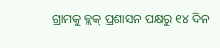ଗ୍ରାମକୁ ବ୍ଲକ୍ ପ୍ରଶାସନ ପକ୍ଷରୁ ୧୪ ଦିନ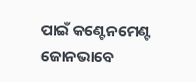ପାଇଁ କଣ୍ଟେନମେଣ୍ଟ ଜୋନଭାବେ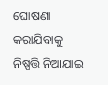ଘୋଷଣା କରାଯିବାକୁ ନିଷ୍ପତ୍ତି ନିଆଯାଇ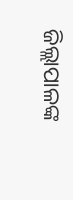ଜିଲ୍ଲାପାଳଙ୍କ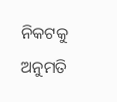ନିକଟକୁ ଅନୁମତି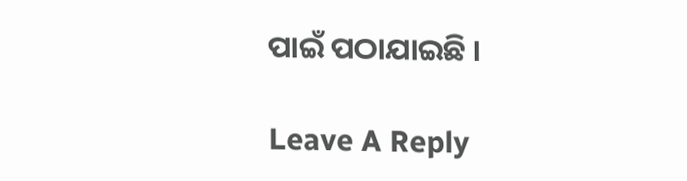ପାଇଁ ପଠାଯାଇଛି ।

Leave A Reply